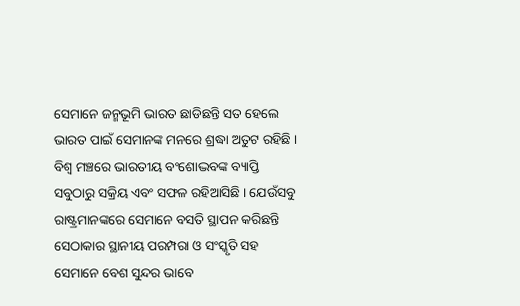ସେମାନେ ଜନ୍ମଭୂମି ଭାରତ ଛାଡିଛନ୍ତି ସତ ହେଲେ ଭାରତ ପାଇଁ ସେମାନଙ୍କ ମନରେ ଶ୍ରଦ୍ଧା ଅତୁଟ ରହିଛି । ବିଶ୍ଵ ମଞ୍ଚରେ ଭାରତୀୟ ବଂଶୋଦ୍ଭବଙ୍କ ବ୍ୟାପ୍ତି ସବୁଠାରୁ ସକ୍ରିୟ ଏବଂ ସଫଳ ରହିଆସିଛି । ଯେଉଁସବୁ ରାଷ୍ଟ୍ରମାନଙ୍କରେ ସେମାନେ ବସତି ସ୍ଥାପନ କରିଛନ୍ତି ସେଠାକାର ସ୍ଥାନୀୟ ପରମ୍ପରା ଓ ସଂସ୍କୃତି ସହ ସେମାନେ ବେଶ ସୁନ୍ଦର ଭାବେ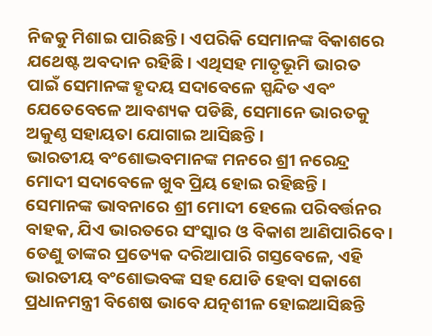ନିଜକୁ ମିଶାଇ ପାରିଛନ୍ତି । ଏପରିକି ସେମାନଙ୍କ ବିକାଶରେ ଯଥେଷ୍ଟ ଅବଦାନ ରହିଛି । ଏଥିସହ ମାତୃଭୂମି ଭାରତ ପାଇଁ ସେମାନଙ୍କ ହୃଦୟ ସଦାବେଳେ ସ୍ପନ୍ଦିତ ଏବଂ ଯେତେବେଳେ ଆବଶ୍ୟକ ପଡିଛି, ସେମାନେ ଭାରତକୁ ଅକୁଣ୍ଠ ସହାୟତା ଯୋଗାଇ ଆସିଛନ୍ତି ।
ଭାରତୀୟ ବଂଶୋଦ୍ଭବମାନଙ୍କ ମନରେ ଶ୍ରୀ ନରେନ୍ଦ୍ର ମୋଦୀ ସଦାବେଳେ ଖୁବ ପ୍ରିୟ ହୋଇ ରହିଛନ୍ତି । ସେମାନଙ୍କ ଭାବନାରେ ଶ୍ରୀ ମୋଦୀ ହେଲେ ପରିବର୍ତ୍ତନର ବାହକ, ଯିଏ ଭାରତରେ ସଂସ୍କାର ଓ ବିକାଶ ଆଣିପାରିବେ । ତେଣୁ ତାଙ୍କର ପ୍ରତ୍ୟେକ ଦରିଆପାରି ଗସ୍ତବେଳେ, ଏହି ଭାରତୀୟ ବଂଶୋଦ୍ଭବଙ୍କ ସହ ଯୋଡି ହେବା ସକାଶେ ପ୍ରଧାନମନ୍ତ୍ରୀ ବିଶେଷ ଭାବେ ଯତ୍ନଶୀଳ ହୋଇଆସିଛନ୍ତି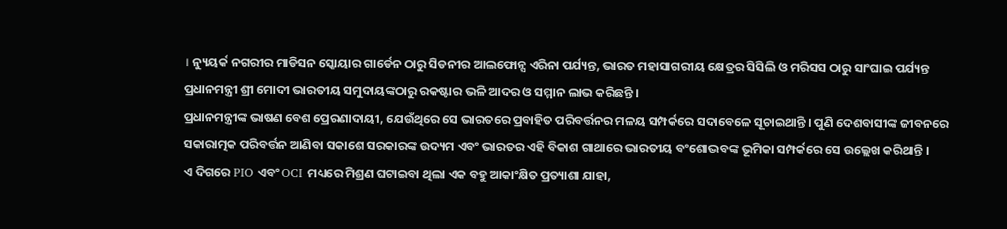। ନ୍ୟୁୟର୍କ ନଗରୀର ମାଡିସନ ସ୍କୋୟାର ଗାର୍ଡେନ ଠାରୁ ସିଡନୀର ଆଲଫୋନ୍ସ ଏରିନା ପର୍ଯ୍ୟନ୍ତ, ଭାରତ ମହାସାଗରୀୟ କ୍ଷେତ୍ରର ସିସିଲି ଓ ମରିସସ ଠାରୁ ସାଂଘାଇ ପର୍ଯ୍ୟନ୍ତ ପ୍ରଧାନମନ୍ତ୍ରୀ ଶ୍ରୀ ମୋଦୀ ଭାରତୀୟ ସମୁଦାୟଙ୍କଠାରୁ ରକଷ୍ଟାର ଭଳି ଆଦର ଓ ସମ୍ମାନ ଲାଭ କରିଛନ୍ତି ।
ପ୍ରଧାନମନ୍ତ୍ରୀଙ୍କ ଭାଷଣ ବେଶ ପ୍ରେରଣାଦାୟୀ, ଯେଉଁଥିରେ ସେ ଭାରତରେ ପ୍ରବାହିତ ପରିବର୍ତ୍ତନର ମଳୟ ସମ୍ପର୍କରେ ସଦାବେଳେ ସୂଚାଇଥାନ୍ତି । ପୁଣି ଦେଶବାସୀଙ୍କ ଜୀବନରେ ସକାରାତ୍ମକ ପରିବର୍ତ୍ତନ ଆଣିବା ସକାଶେ ସରକାରଙ୍କ ଉଦ୍ୟମ ଏବଂ ଭାରତର ଏହି ବିକାଶ ଗାଥାରେ ଭାରତୀୟ ବଂଶୋଦ୍ଭବଙ୍କ ଭୂମିକା ସମ୍ପର୍କରେ ସେ ଉଲ୍ଲେଖ କରିଥାନ୍ତି ।
ଏ ଦିଗରେ PIO ଏବଂ OCI ମଧ୍ୟରେ ମିଶ୍ରଣ ଘଟାଇବା ଥିଲା ଏକ ବହୁ ଆକାଂକ୍ଷିତ ପ୍ରତ୍ୟାଶା ଯାହା,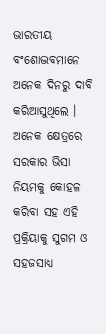ଭାରତୀୟ ବଂଶୋଦ୍ଭବମାନେ ଅନେକ ଦିନରୁ ଦାବି କରିଆସୁଥିଲେ । ଅନେକ କ୍ଷେତ୍ରରେ ସରକାର ଭିସା ନିୟମକୁ କୋହଳ କରିବା ସହ ଏହି ପ୍ରକ୍ରିୟାକୁ ସୁଗମ ଓ ସହଜସାଧ୍ୟ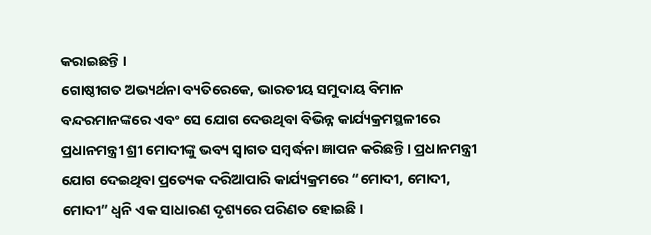କରାଇଛନ୍ତି ।
ଗୋଷ୍ଠୀଗତ ଅଭ୍ୟର୍ଥନା ବ୍ୟତିରେକେ, ଭାରତୀୟ ସମୁଦାୟ ବିମାନ ବନ୍ଦରମାନଙ୍କରେ ଏବଂ ସେ ଯୋଗ ଦେଉଥିବା ବିଭିନ୍ନ କାର୍ଯ୍ୟକ୍ରମସ୍ଥଳୀରେ ପ୍ରଧାନମନ୍ତ୍ରୀ ଶ୍ରୀ ମୋଦୀଙ୍କୁ ଭବ୍ୟ ସ୍ଵାଗତ ସମ୍ବର୍ଦ୍ଧନା ଜ୍ଞାପନ କରିଛନ୍ତି । ପ୍ରଧାନମନ୍ତ୍ରୀ ଯୋଗ ଦେଇଥିବା ପ୍ରତ୍ୟେକ ଦରିଆପାରି କାର୍ଯ୍ୟକ୍ରମରେ “ମୋଦୀ, ମୋଦୀ, ମୋଦୀ” ଧ୍ଵନି ଏକ ସାଧାରଣ ଦୃଶ୍ୟରେ ପରିଣତ ହୋଇଛି ।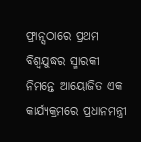ଫ୍ରାନ୍ସଠାରେ ପ୍ରଥମ ବିଶ୍ଵଯୁଦ୍ଧର ସ୍ମାରକୀ ନିମନ୍ତେ ଆୟୋଜିତ ଏକ କାର୍ଯ୍ୟକ୍ରମରେ ପ୍ରଧାନମନ୍ତ୍ରୀ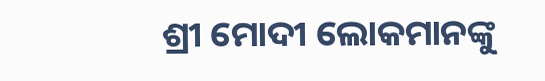ଶ୍ରୀ ମୋଦୀ ଲୋକମାନଙ୍କୁ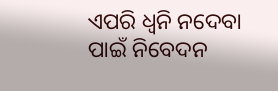ଏପରି ଧ୍ଵନି ନଦେବା ପାଇଁ ନିବେଦନ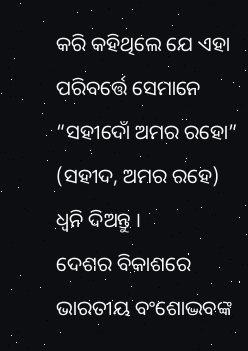କରି କହିଥିଲେ ଯେ ଏହା ପରିବର୍ତ୍ତେ ସେମାନେ “ସହୀଦୋଁ ଅମର ରହୋ” (ସହୀଦ, ଅମର ରହେ) ଧ୍ଵନି ଦିଅନ୍ତୁ ।
ଦେଶର ବିକାଶରେ ଭାରତୀୟ ବଂଶୋଦ୍ଭବଙ୍କ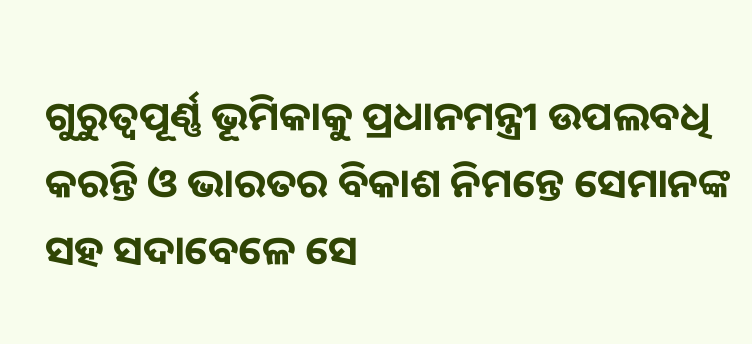ଗୁରୁତ୍ଵପୂର୍ଣ୍ଣ ଭୂମିକାକୁ ପ୍ରଧାନମନ୍ତ୍ରୀ ଉପଲବଧି କରନ୍ତି ଓ ଭାରତର ବିକାଶ ନିମନ୍ତେ ସେମାନଙ୍କ ସହ ସଦାବେଳେ ସେ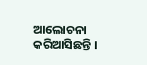ଆଲୋଚନା କରିଆସିଛନ୍ତି ।